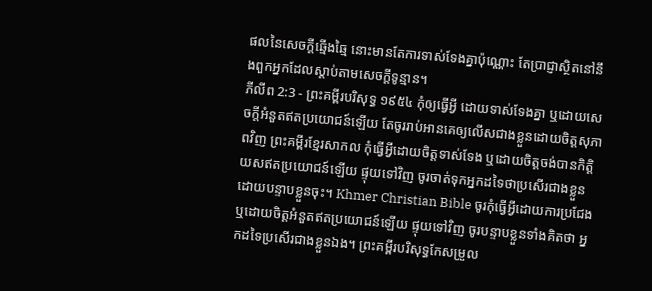ផលនៃសេចក្ដីឆ្មើងឆ្មៃ នោះមានតែការទាស់ទែងគ្នាប៉ុណ្ណោះ តែប្រាជ្ញាស្ថិតនៅនឹងពួកអ្នកដែលស្តាប់តាមសេចក្ដីទូន្មាន។
ភីលីព 2:3 - ព្រះគម្ពីរបរិសុទ្ធ ១៩៥៤ កុំឲ្យធ្វើអ្វី ដោយទាស់ទែងគ្នា ឬដោយសេចក្ដីអំនួតឥតប្រយោជន៍ឡើយ តែចូររាប់អានគេឲ្យលើសជាងខ្លួនដោយចិត្តសុភាពវិញ ព្រះគម្ពីរខ្មែរសាកល កុំធ្វើអ្វីដោយចិត្តទាស់ទែង ឬដោយចិត្តចង់បានកិត្តិយសឥតប្រយោជន៍ឡើយ ផ្ទុយទៅវិញ ចូរចាត់ទុកអ្នកដទៃថាប្រសើរជាងខ្លួន ដោយបន្ទាបខ្លួនចុះ។ Khmer Christian Bible ចូរកុំធ្វើអ្វីដោយការប្រជែង ឬដោយចិត្ដអំនួតឥតប្រយោជន៍ឡើយ ផ្ទុយទៅវិញ ចូរបន្ទាបខ្លួនទាំងគិតថា អ្នកដទៃប្រសើរជាងខ្លួនឯង។ ព្រះគម្ពីរបរិសុទ្ធកែសម្រួល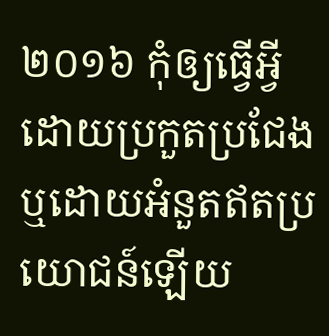២០១៦ កុំឲ្យធ្វើអ្វី ដោយប្រកួតប្រជែង ឬដោយអំនួតឥតប្រយោជន៍ឡើយ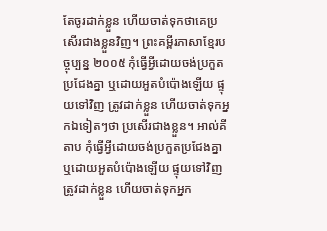តែចូរដាក់ខ្លួន ហើយចាត់ទុកថាគេប្រសើរជាងខ្លួនវិញ។ ព្រះគម្ពីរភាសាខ្មែរបច្ចុប្បន្ន ២០០៥ កុំធ្វើអ្វីដោយចង់ប្រកួតប្រជែងគ្នា ឬដោយអួតបំប៉ោងឡើយ ផ្ទុយទៅវិញ ត្រូវដាក់ខ្លួន ហើយចាត់ទុកអ្នកឯទៀតៗថា ប្រសើរជាងខ្លួន។ អាល់គីតាប កុំធ្វើអ្វីដោយចង់ប្រកួតប្រជែងគ្នា ឬដោយអួតបំប៉ោងឡើយ ផ្ទុយទៅវិញ ត្រូវដាក់ខ្លួន ហើយចាត់ទុកអ្នក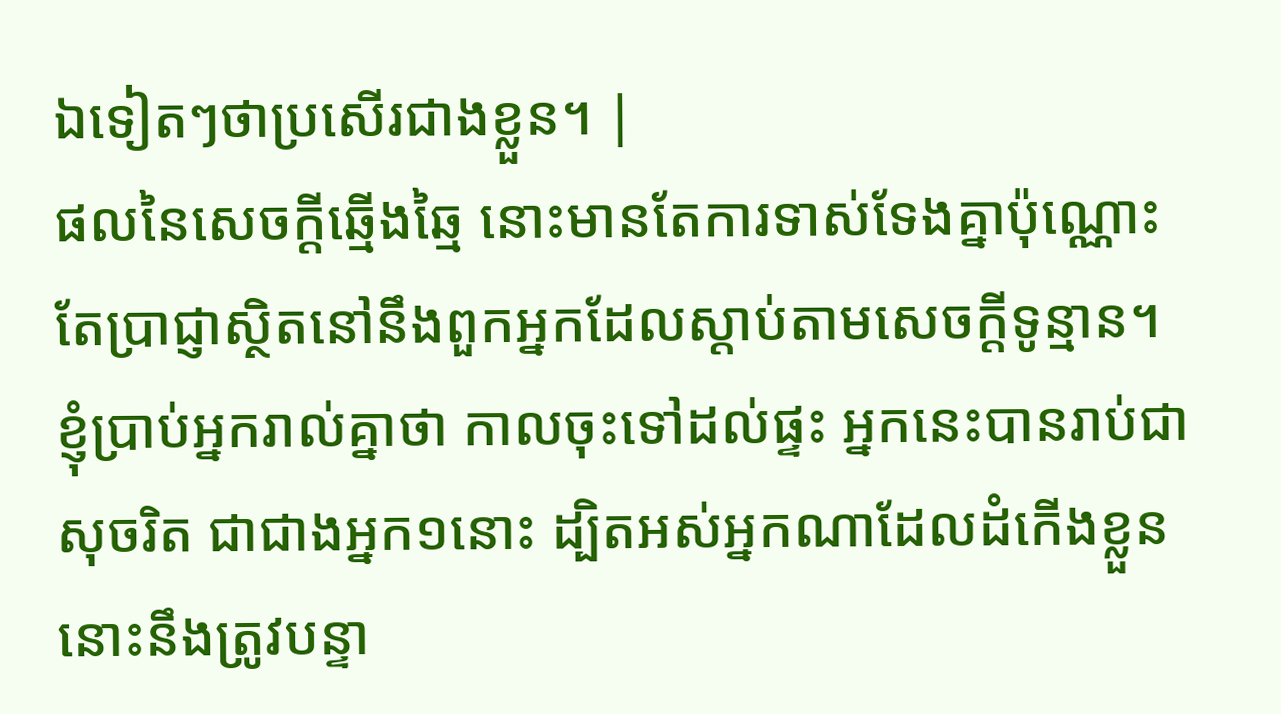ឯទៀតៗថាប្រសើរជាងខ្លួន។ |
ផលនៃសេចក្ដីឆ្មើងឆ្មៃ នោះមានតែការទាស់ទែងគ្នាប៉ុណ្ណោះ តែប្រាជ្ញាស្ថិតនៅនឹងពួកអ្នកដែលស្តាប់តាមសេចក្ដីទូន្មាន។
ខ្ញុំប្រាប់អ្នករាល់គ្នាថា កាលចុះទៅដល់ផ្ទះ អ្នកនេះបានរាប់ជាសុចរិត ជាជាងអ្នក១នោះ ដ្បិតអស់អ្នកណាដែលដំកើងខ្លួន នោះនឹងត្រូវបន្ទា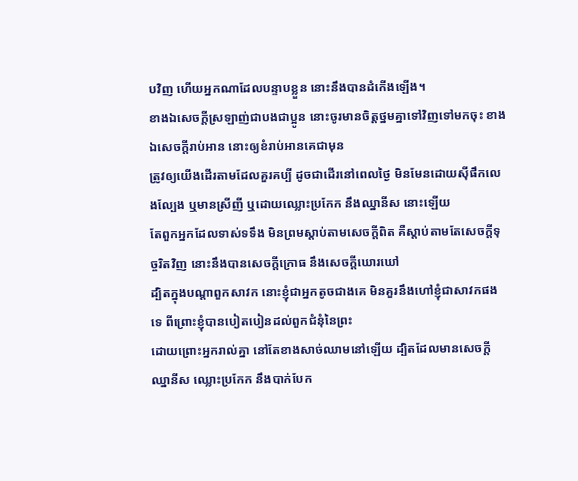បវិញ ហើយអ្នកណាដែលបន្ទាបខ្លួន នោះនឹងបានដំកើងឡើង។
ខាងឯសេចក្ដីស្រឡាញ់ជាបងជាប្អូន នោះចូរមានចិត្តថ្នមគ្នាទៅវិញទៅមកចុះ ខាងឯសេចក្ដីរាប់អាន នោះឲ្យខំរាប់អានគេជាមុន
ត្រូវឲ្យយើងដើរតាមដែលគួរគប្បី ដូចជាដើរនៅពេលថ្ងៃ មិនមែនដោយស៊ីផឹកលេងល្បែង ឬមានស្រីញី ឬដោយឈ្លោះប្រកែក នឹងឈ្នានីស នោះឡើយ
តែពួកអ្នកដែលទាស់ទទឹង មិនព្រមស្តាប់តាមសេចក្ដីពិត គឺស្តាប់តាមតែសេចក្ដីទុច្ចរិតវិញ នោះនឹងបានសេចក្ដីក្រោធ នឹងសេចក្ដីឃោរឃៅ
ដ្បិតក្នុងបណ្តាពួកសាវក នោះខ្ញុំជាអ្នកតូចជាងគេ មិនគួរនឹងហៅខ្ញុំជាសាវកផងទេ ពីព្រោះខ្ញុំបានបៀតបៀនដល់ពួកជំនុំនៃព្រះ
ដោយព្រោះអ្នករាល់គ្នា នៅតែខាងសាច់ឈាមនៅឡើយ ដ្បិតដែលមានសេចក្ដីឈ្នានីស ឈ្លោះប្រកែក នឹងបាក់បែក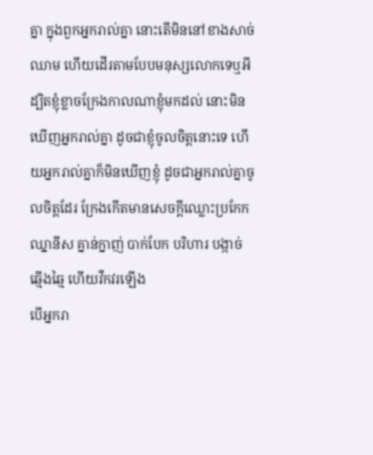គ្នា ក្នុងពួកអ្នករាល់គ្នា នោះតើមិននៅខាងសាច់ឈាម ហើយដើរតាមបែបមនុស្សលោកទេឬអី
ដ្បិតខ្ញុំខ្លាចក្រែងកាលណាខ្ញុំមកដល់ នោះមិនឃើញអ្នករាល់គ្នា ដូចជាខ្ញុំចូលចិត្តនោះទេ ហើយអ្នករាល់គ្នាក៏មិនឃើញខ្ញុំ ដូចជាអ្នករាល់គ្នាចូលចិត្តដែរ ក្រែងកើតមានសេចក្ដីឈ្លោះប្រកែក ឈ្នានីស គ្នាន់ក្នាញ់ បាក់បែក បរិហារ បង្កាច់ ឆ្មើងឆ្មៃ ហើយវឹកវរឡើង
បើអ្នករា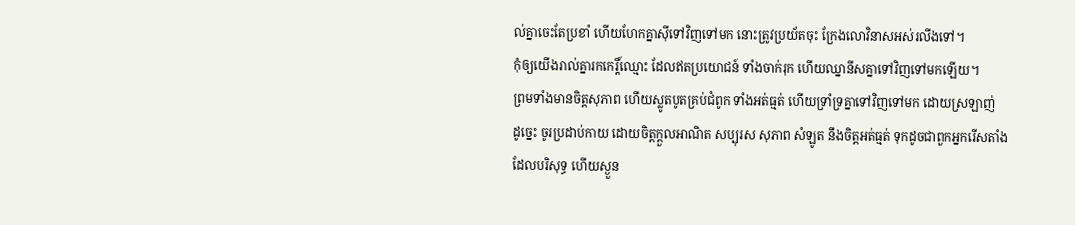ល់គ្នាចេះតែប្រខាំ ហើយហែកគ្នាស៊ីទៅវិញទៅមក នោះត្រូវប្រយ័តចុះ ក្រែងលោវិនាសអស់រលីងទៅ។
កុំឲ្យយើងរាល់គ្នារកកេរ្តិ៍ឈ្មោះ ដែលឥតប្រយោជន៍ ទាំងចាក់រុក ហើយឈ្នានីសគ្នាទៅវិញទៅមកឡើយ។
ព្រមទាំងមានចិត្តសុភាព ហើយស្លូតបូតគ្រប់ជំពូក ទាំងអត់ធ្មត់ ហើយទ្រាំទ្រគ្នាទៅវិញទៅមក ដោយស្រឡាញ់
ដូច្នេះ ចូរប្រដាប់កាយ ដោយចិត្តក្តួលអាណិត សប្បុរស សុភាព សំឡូត នឹងចិត្តអត់ធ្មត់ ទុកដូចជាពួកអ្នករើសតាំង ដែលបរិសុទ្ធ ហើយស្ងួន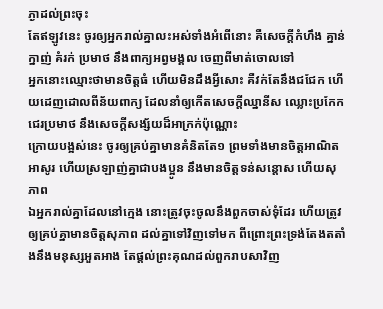ភ្ងាដល់ព្រះចុះ
តែឥឡូវនេះ ចូរឲ្យអ្នករាល់គ្នាលះអស់ទាំងអំពើនោះ គឺសេចក្ដីកំហឹង គ្នាន់ក្នាញ់ គំរក់ ប្រមាថ នឹងពាក្យអព្វមង្គល ចេញពីមាត់ចោលទៅ
អ្នកនោះឈ្មោះថាមានចិត្តធំ ហើយមិនដឹងអ្វីសោះ គឺវក់តែនឹងជជែក ហើយដេញដោលពីន័យពាក្យ ដែលនាំឲ្យកើតសេចក្ដីឈ្នានីស ឈ្លោះប្រកែក ជេរប្រមាថ នឹងសេចក្ដីសង្ស័យដ៏អាក្រក់ប៉ុណ្ណោះ
ក្រោយបង្អស់នេះ ចូរឲ្យគ្រប់គ្នាមានគំនិតតែ១ ព្រមទាំងមានចិត្តអាណិតអាសូរ ហើយស្រឡាញ់គ្នាជាបងប្អូន នឹងមានចិត្តទន់សន្តោស ហើយសុភាព
ឯអ្នករាល់គ្នាដែលនៅក្មេង នោះត្រូវចុះចូលនឹងពួកចាស់ទុំដែរ ហើយត្រូវឲ្យគ្រប់គ្នាមានចិត្តសុភាព ដល់គ្នាទៅវិញទៅមក ពីព្រោះព្រះទ្រង់តែងតតាំងនឹងមនុស្សអួតអាង តែផ្តល់ព្រះគុណដល់ពួករាបសាវិញ